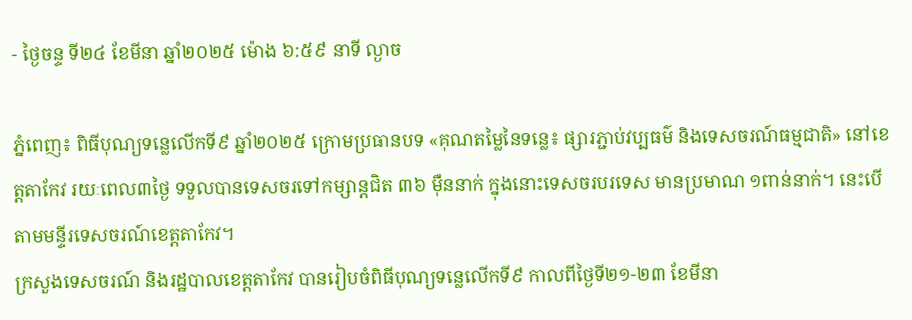- ថ្ងៃចន្ទ ទី២៤ ខែមីនា ឆ្នាំ២០២៥ ម៉ោង ៦:៥៩ នាទី ល្ងាច

ភ្នំពេញ៖ ពិធីបុណ្យទន្លេលើកទី៩ ឆ្នាំ២០២៥ ក្រោមប្រធានបទ «គុណតម្លៃនៃទន្លេ៖ ផ្សារភ្ជាប់វប្បធម៌ និងទេសចរណ៍ធម្មជាតិ» នៅខេត្តតាកែវ រយៈពេល៣ថ្ងៃ ទទួលបានទេសចរទៅកម្សាន្តជិត ៣៦ ម៉ឺននាក់ ក្នុងនោះទេសចរបរទេស មានប្រមាណ ១ពាន់នាក់។ នេះបើតាមមន្ទីរទេសចរណ៍ខេត្តតាកែវ។
ក្រសួងទេសចរណ៍ និងរដ្ឋបាលខេត្តតាកែវ បានរៀបចំពិធីបុណ្យទន្លេលើកទី៩ កាលពីថ្ងៃទី២១-២៣ ខែមីនា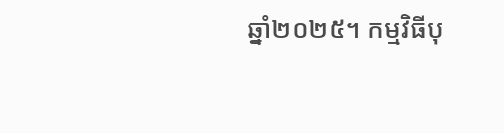ឆ្នាំ២០២៥។ កម្មវិធីបុ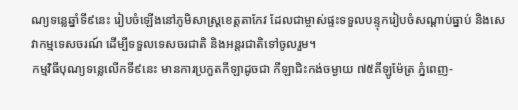ណ្យទន្លេឆ្នាំទី៩នេះ រៀបចំឡើងនៅភូមិសាស្ត្រខេត្តតាកែវ ដែលជាម្ចាស់ផ្ទះទទួលបន្ទុករៀបចំសណ្ដាប់ធ្នាប់ និងសេវាកម្មទេសចរណ៍ ដើម្បីទទួលទេសចរជាតិ និងអន្តរជាតិទៅចូលរួម។
កម្មវិធីបុណ្យទន្លេលើកទី៩នេះ មានការប្រកួតកីឡាដូចជា កីឡាជិះកង់ចម្ងាយ ៧៥គីឡូម៉ែត្រ ភ្នំពេញ-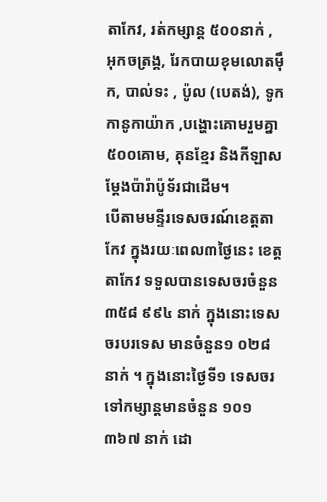តាកែវ, រត់កម្សាន្ត ៥០០នាក់ , អុកចត្រង្គ, រែកបាយខុមលោតម៉ឹក, បាល់ទះ , ប៉ូល (បេតង់), ទូក កានូកាយ៉ាក ,បង្ហោះគោមរួមគ្នា ៥០០គោម, គុនខ្មែរ និងកីឡាសម្ដែងប៉ារ៉ាប៉ូទ័រជាដើម។
បើតាមមន្ទីរទេសចរណ៍ខេត្តតាកែវ ក្នុងរយៈពេល៣ថ្ងៃនេះ ខេត្តតាកែវ ទទួលបានទេសចរចំនួន ៣៥៨ ៩៩៤ នាក់ ក្នុងនោះទេសចរបរទេស មានចំនួន១ ០២៨ នាក់ ។ ក្នុងនោះថ្ងៃទី១ ទេសចរ ទៅកម្សាន្តមានចំនួន ១០១ ៣៦៧ នាក់ ដោ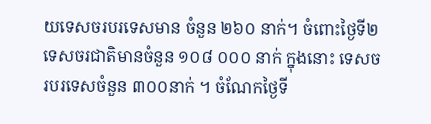យទេសចរបរទេសមាន ចំនួន ២៦០ នាក់។ ចំពោះថ្ងៃទី២ ទេសចរជាតិមានចំនួន ១០៨ ០០០ នាក់ ក្នុងនោះ ទេសចរបរទេសចំនួន ៣០០នាក់ ។ ចំណែកថ្ងៃទី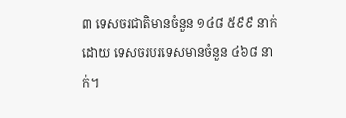៣ ទេសចរជាតិមានចំនួន ១៤៨ ៥៩៩ នាក់ ដោយ ទេសចរបរទេសមានចំនួន ៤៦៨ នាក់។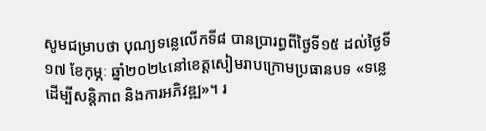សូមជម្រាបថា បុណ្យទន្លេលើកទី៨ បានប្រារព្ធពីថ្ងៃទី១៥ ដល់ថ្ងៃទី១៧ ខែកុម្ភៈ ឆ្នាំ២០២៤នៅខេត្តសៀមរាបក្រោមប្រធានបទ «ទន្លេដើម្បីសន្តិភាព និងការអភិវឌ្ឍ»។ រ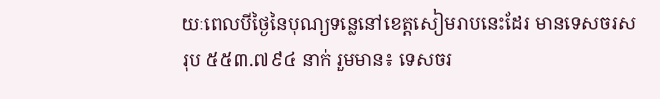យៈពេលបីថ្ងៃនៃបុណ្យទន្លេនៅខេត្តសៀមរាបនេះដែរ មានទេសចរសរុប ៥៥៣.៧៩៤ នាក់ រួមមាន៖ ទេសចរ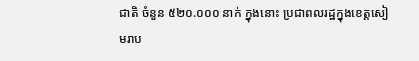ជាតិ ចំនួន ៥២០.០០០ នាក់ ក្នុងនោះ ប្រជាពលរដ្ឋក្នុងខេត្តសៀមរាប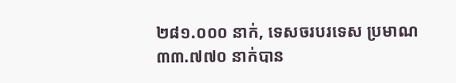២៨១.០០០ នាក់, ទេសចរបរទេស ប្រមាណ ៣៣.៧៧០ នាក់បាន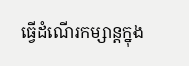ធ្វើដំណើរកម្សាន្តក្នុង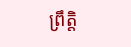ព្រឹត្តិ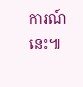ការណ៍នេះ៕